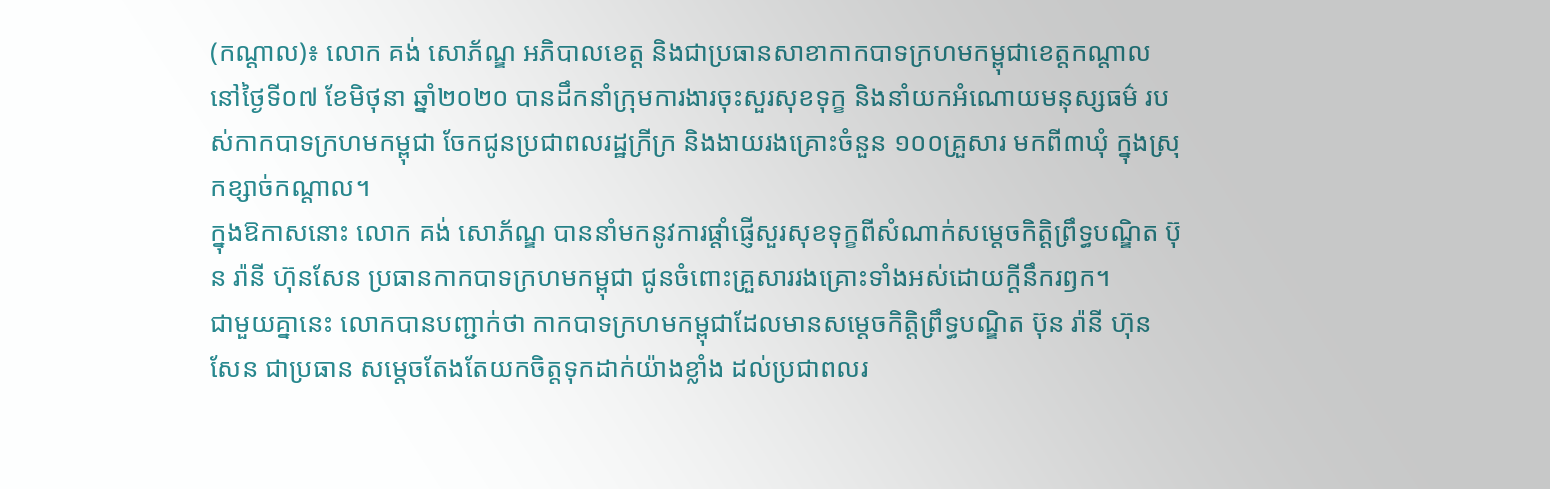(កណ្ដាល)៖ លោក គង់ សោភ័ណ្ឌ អភិបាលខេត្ត និងជាប្រធានសាខាកាកបាទក្រហមកម្ពុជាខេត្តកណ្តាល នៅថ្ងៃទី០៧ ខែមិថុនា ឆ្នាំ២០២០ បានដឹកនាំក្រុមការងារចុះសួរសុខទុក្ខ និងនាំយកអំណោយមនុស្សធម៌ របស់កាកបាទក្រហមកម្ពុជា ចែកជូនប្រជាពលរដ្ឋក្រីក្រ និងងាយរងគ្រោះចំនួន ១០០គ្រួសារ មកពី៣ឃុំ ក្នុងស្រុកខ្សាច់កណ្តាល។
ក្នុងឱកាសនោះ លោក គង់ សោភ័ណ្ឌ បាននាំមកនូវការផ្តាំផ្ញើសួរសុខទុក្ខពីសំណាក់សម្តេចកិត្តិព្រឹទ្ធបណ្ឌិត ប៊ុន រ៉ានី ហ៊ុនសែន ប្រធានកាកបាទក្រហមកម្ពុជា ជូនចំពោះគ្រួសាររងគ្រោះទាំងអស់ដោយក្តីនឹករឭក។
ជាមួយគ្នានេះ លោកបានបញ្ជាក់ថា កាកបាទក្រហមកម្ពុជាដែលមានសម្តេចកិត្តិព្រឹទ្ធបណ្ឌិត ប៊ុន រ៉ានី ហ៊ុនសែន ជាប្រធាន សម្ដេចតែងតែយកចិត្តទុកដាក់យ៉ាងខ្លាំង ដល់ប្រជាពលរ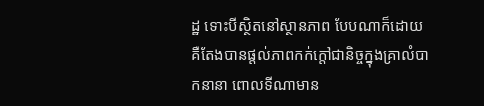ដ្ឋ ទោះបីស្ថិតនៅស្ថានភាព បែបណាក៏ដោយ គឺតែងបានផ្តល់ភាពកក់ក្តៅជានិច្ចក្នុងគ្រាលំបាកនានា ពោលទីណាមាន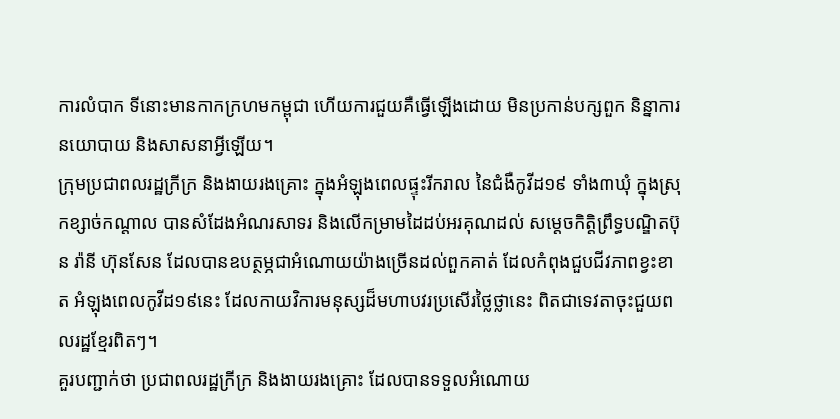ការលំបាក ទីនោះមានកាកក្រហមកម្ពុជា ហើយការជួយគឺធ្វើឡើងដោយ មិនប្រកាន់បក្សពួក និន្នាការនយោបាយ និងសាសនាអ្វីឡើយ។
ក្រុមប្រជាពលរដ្ឋក្រីក្រ និងងាយរងគ្រោះ ក្នុងអំឡុងពេលផ្ទុះរីករាល នៃជំងឺកូវីដ១៩ ទាំង៣ឃុំ ក្នុងស្រុកខ្សាច់កណ្តាល បានសំដែងអំណរសាទរ និងលើកម្រាមដៃដប់អរគុណដល់ សម្ដេចកិត្តិព្រឹទ្ធបណ្ឌិតប៊ុន រ៉ានី ហ៊ុនសែន ដែលបានឧបត្ថម្ភជាអំណោយយ៉ាងច្រើនដល់ពួកគាត់ ដែលកំពុងជួបជីវភាពខ្វះខាត អំឡុងពេលកូវីដ១៩នេះ ដែលកាយវិការមនុស្សដ៏មហាបវរប្រសើរថ្លៃថ្លានេះ ពិតជាទេវតាចុះជួយពលរដ្ឋខ្មែរពិតៗ។
គួរបញ្ជាក់ថា ប្រជាពលរដ្ឋក្រីក្រ និងងាយរងគ្រោះ ដែលបានទទួលអំណោយ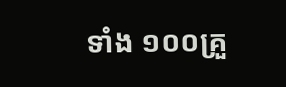ទាំង ១០០គ្រួ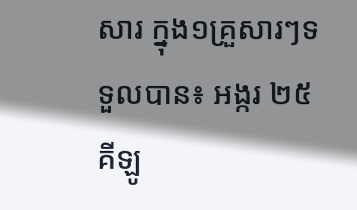សារ ក្នុង១គ្រួសារៗទទួលបាន៖ អង្ករ ២៥គីឡូ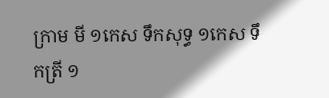ក្រាម មី ១កេស ទឹកសុទ្ធ ១កេស ទឹកត្រី ១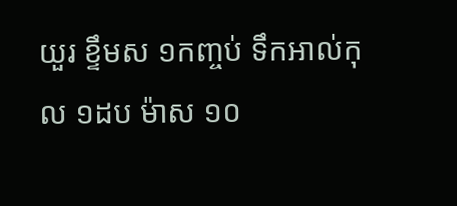យួរ ខ្ទឹមស ១កញ្ចប់ ទឹកអាល់កុល ១ដប ម៉ាស ១០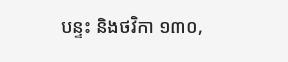បន្ទះ និងថវិកា ១៣០,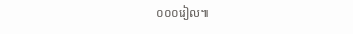០០០រៀល៕